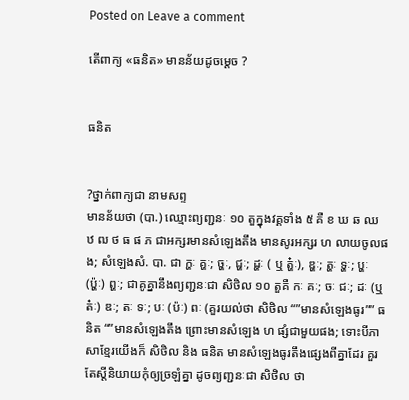Posted on Leave a comment

តើពាក្យ «ធនិត» មានន័យដូចម្ដេច ?


ធនិត


?ថ្នាក់ពាក្យជា នាមសព្ទ
មានន័យថា (បា.) ឈ្មោះព្យញ្ជនៈ ១០ តួក្នុងវគ្គទាំង ៥ គឺ ខ ឃ ឆ ឈ ឋ ឍ ថ ធ ផ ភ ជាអក្សរមានសំឡេងតឹង មានសូរអក្សរ ហ លាយចូលផង; សំឡេងសំ. បា. ជា ក្ហៈ គ្ហៈ; ច្ហៈ, ជ្ហៈ; ដ្ហៈ ( ឬ ត្ហ៎ៈ), ឌ្ហៈ; ត្ហៈ ទ្ហៈ; ប្ហៈ (ប៉្ហៈ) ព្ហៈ; ជាគូគ្នានឹងព្យញ្ជនៈជា សិថិល ១០ តួគឺ កៈ គៈ; ចៈ ជៈ; ដៈ (ឬ ត៎ៈ) ឌៈ; តៈ ទៈ; បៈ (ប៉ៈ) ពៈ (គួរយល់ថា សិថិល “”មានសំឡេងធូរ”” ធនិត “”មានសំឡេងតឹង ព្រោះមានសំឡេង ហ ផ្សំជាមួយផង; ទោះបីភាសាខ្មែរយើងក៏ សិថិល និង ធនិត មានសំឡេងធូរតឹងផ្សេងពីគ្នាដែរ គួរតែស្តីនិយាយកុំឲ្យច្រឡំគ្នា ដូចព្យញ្ជនៈជា សិថិល ថា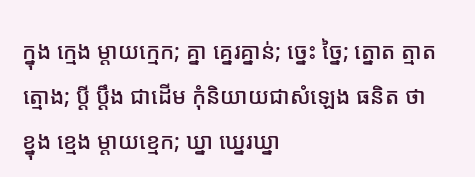ក្នុង ក្មេង ម្តាយក្មេក; គ្នា គ្នេរគ្នាន់; ច្នេះ ច្នៃ; ត្នោត ត្មាត ត្មោង; ប្ដី ប្ដឹង ជាដើម កុំនិយាយជាសំឡេង ធនិត ថា ខ្នុង ខ្មេង ម្តាយខ្មេក; ឃ្នា ឃ្នេរឃ្នា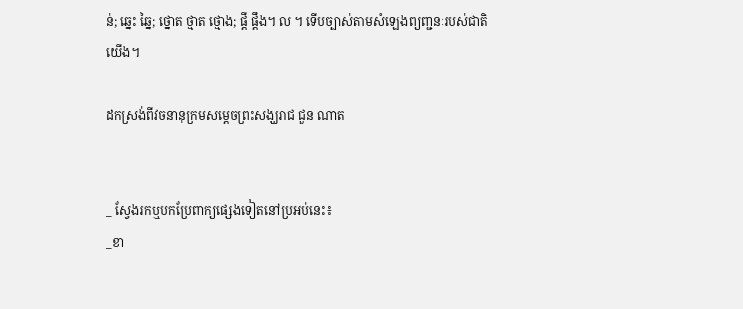ន់; ឆ្នេះ ឆ្នៃ; ថ្នោត ថ្មាត ថ្មោង; ផ្ដី ផ្តឹង។ ល ។ ទើបច្បាស់តាមសំឡេងព្យញ្ជនៈរបស់ជាតិយើង។

ដកស្រង់ពីវចនានុក្រមសម្ដេចព្រះសង្ឃរាជ ជួន ណាត


_ ស្វែងរកឬបកប្រែពាក្យផ្សេងទៀតនៅប្រអប់នេះ៖
_ខា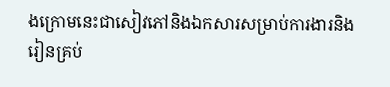ងក្រោមនេះជាសៀវភៅនិងឯកសារសម្រាប់ការងារនិងរៀនគ្រប់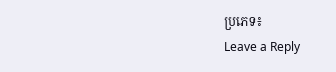ប្រភេទ៖
Leave a Reply